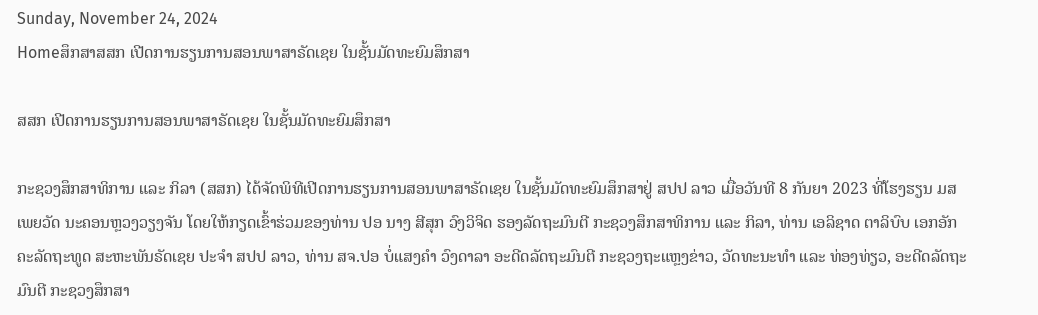Sunday, November 24, 2024
Homeສຶກສາສສກ ເປີດການຮຽນການສອນພາສາຣັດເຊຍ ໃນຊັ້ນມັດທະຍົມສຶກສາ

ສສກ ເປີດການຮຽນການສອນພາສາຣັດເຊຍ ໃນຊັ້ນມັດທະຍົມສຶກສາ

ກະຊວງສຶກສາທິການ ແລະ ກິລາ (ສສກ) ໄດ້ຈັດພິທີເປີດການຮຽນການສອນພາສາຣັດເຊຍ ໃນຊັ້ນມັດທະຍົມສຶກສາຢູ່ ສປປ ລາວ ເມື່ອວັນທີ 8 ກັນຍາ 2023 ທີ່ໂຮງຮຽນ ມສ ເພຍວັດ ນະຄອນຫຼວງວຽງຈັນ ໂດຍໃຫ້ກຽດເຂົ້າຮ່ວມຂອງທ່ານ ປອ ນາງ ສີສຸກ ວົງວິຈິດ ຮອງລັດຖະມົນຕີ ກະຊວງສຶກສາທິການ ແລະ ກິລາ, ທ່ານ ເອລິຊາດ ຕາລິບົບ ເອກອັກຄະລັດຖະທູດ ສະຫະພັນຣັດເຊຍ ປະຈໍາ ສປປ ລາວ, ທ່ານ ສຈ.ປອ ບໍ່ແສງຄຳ ວົງດາລາ ອະດີດລັດຖະມົນຕີ ກະຊວງຖະແຫຼງຂ່າວ, ວັດທະນະທຳ ແລະ ທ່ອງທ່ຽວ, ອະດີດລັດຖະມົນຕີ ກະຊວງສຶກສາ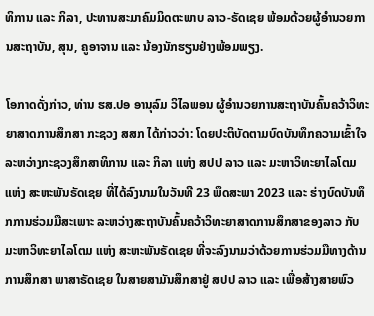ທິການ ແລະ ກິລາ, ປະທານສະມາຄົມມິດຕະພາບ ລາວ-ຣັດເຊຍ ພ້ອມດ້ວຍຜູ້ອຳນວຍການສະຖາບັນ, ສຸນ, ຄູອາຈານ ແລະ ນ້ອງນັກຮຽນຢ່າງພ້ອມພຽງ.

ໂອກາດດັ່ງກ່າວ, ທ່ານ ຮສ.ປອ ອານຸລົມ ວິໄລພອນ ຜູ້ອໍານວຍການສະຖາບັນຄົ້ນຄວ້າວິທະຍາສາດການສຶກສາ ກະຊວງ ສສກ ໄດ້ກ່າວວ່າ: ໂດຍປະຕິບັດຕາມບົດບັນທຶກຄວາມເຂົ້າໃຈລະຫວ່າງກະຊວງສຶກສາທິການ ແລະ ກິລາ ແຫ່ງ ສປປ ລາວ ແລະ ມະຫາວິທະຍາໄລໂຕມ ແຫ່ງ ສະຫະພັນຣັດເຊຍ ທີ່ໄດ້ລົງນາມໃນວັນທີ 23 ພຶດສະພາ 2023 ແລະ ຮ່າງບົດບັນທຶກການຮ່ວມມືສະເພາະ ລະຫວ່າງສະຖາບັນຄົ້ນຄວ້າວິທະຍາສາດການສຶກສາຂອງລາວ ກັບ ມະຫາວິທະຍາໄລໂຕມ ແຫ່ງ ສະຫະພັນຣັດເຊຍ ທີ່ຈະລົງນາມວ່າດ້ວຍການຮ່ວມມືທາງດ້ານການສຶກສາ ພາສາຣັດເຊຍ ໃນສາຍສາມັນສຶກສາຢູ່ ສປປ ລາວ ແລະ ເພື່ອສ້າງສາຍພົວ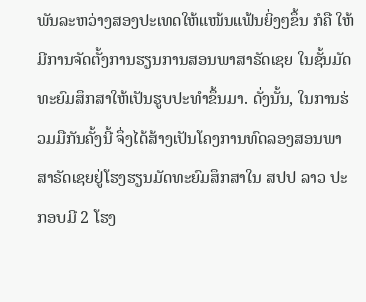ພັນລະຫວ່າງສອງປະເທດໃຫ້ແໜ້ນແຟ້ນຍິ່ງໆຂຶ້ນ ກໍຄື ໃຫ້ມີການຈັດຕັ້ງການຮຽນການສອນພາສາຣັດເຊຍ ໃນຊັ້ນມັດທະຍົມສຶກສາໃຫ້ເປັນຮູບປະທຳຂຶ້ນມາ. ດັ່ງນັ້ນ, ໃນການຮ່ວມມືກັນຄັ້ງນີ້ ຈຶ່ງໄດ້ສ້າງເປັນໂຄງການທົດລອງສອນພາສາຣັດເຊຍຢູ່ໂຮງຮຽນມັດທະຍົມສຶກສາໃນ ສປປ ລາວ ປະກອບມີ 2 ໂຮງ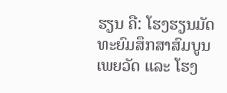ຮຽນ ຄື: ໂຮງຮຽນມັດທະຍົມສຶກສາສົມບູນເພຍວັດ ແລະ ໂຮງ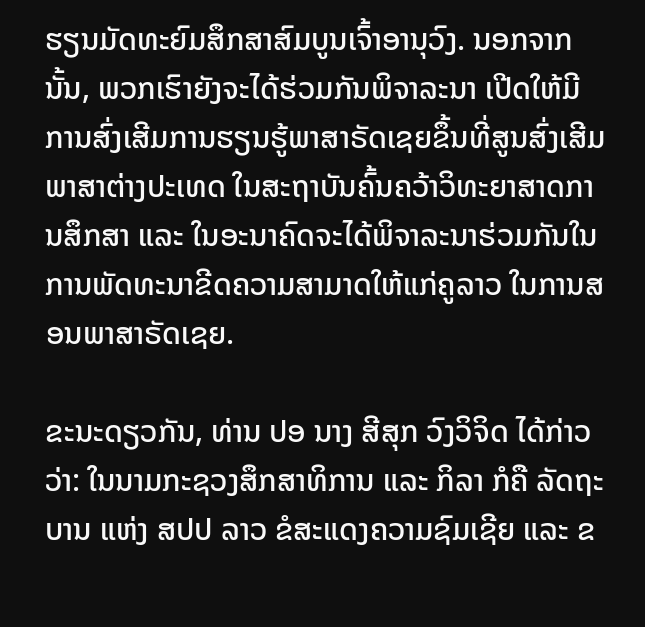ຮຽນມັດທະຍົມສຶກສາສົມບູນເຈົ້າອານຸວົງ. ນອກຈາກນັ້ນ, ພວກເຮົາຍັງຈະໄດ້ຮ່ວມກັນພິຈາລະນາ ເປີດໃຫ້ມີການສົ່ງເສີມການຮຽນຮູ້ພາສາຣັດເຊຍຂຶ້ນທີ່ສູນສົ່ງເສີມພາສາຕ່າງປະເທດ ໃນສະຖາບັນຄົ້ນຄວ້າວິທະຍາສາດການສຶກສາ ແລະ ໃນອະນາຄົດຈະໄດ້ພິຈາລະນາຮ່ວມກັນໃນການພັດທະນາຂີດຄວາມສາມາດໃຫ້ແກ່ຄູລາວ ໃນການສອນພາສາຣັດເຊຍ.

ຂະນະດຽວກັນ, ທ່ານ ປອ ນາງ ສີສຸກ ວົງວິຈິດ ໄດ້ກ່າວວ່າ: ໃນນາມກະຊວງສຶກສາທິການ ແລະ ກິລາ ກໍຄື ລັດຖະບານ ແຫ່ງ ສປປ ລາວ ຂໍສະແດງຄວາມຊົມເຊີຍ ແລະ ຂ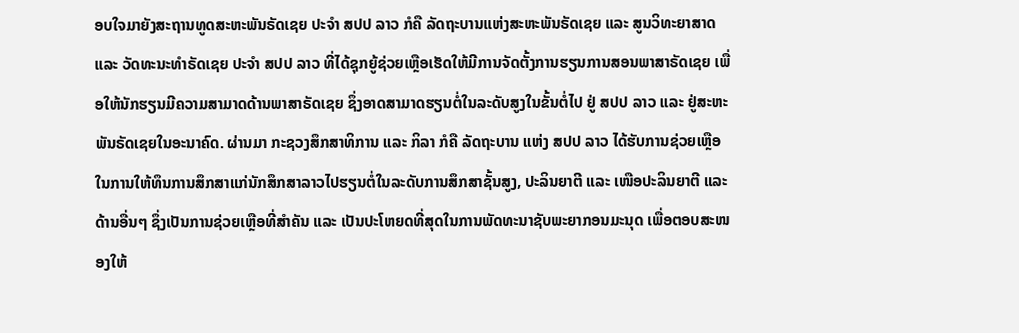ອບໃຈມາຍັງສະຖານທູດສະຫະພັນຣັດເຊຍ ປະຈຳ ສປປ ລາວ ກໍຄື ລັດຖະບານແຫ່ງສະຫະພັນຣັດເຊຍ ແລະ ສູນວິທະຍາສາດ ແລະ ວັດທະນະທຳຣັດເຊຍ ປະຈຳ ສປປ ລາວ ທີ່ໄດ້ຊຸກຍູ້ຊ່ວຍເຫຼືອເຮັດໃຫ້ມີການຈັດຕັ້ງການຮຽນການສອນພາສາຣັດເຊຍ ເພື່ອໃຫ້ນັກຮຽນມີຄວາມສາມາດດ້ານພາສາຣັດເຊຍ ຊຶ່ງອາດສາມາດຮຽນຕໍ່ໃນລະດັບສູງໃນຂັ້ນຕໍ່ໄປ ຢູ່ ສປປ ລາວ ແລະ ຢູ່ສະຫະພັນຣັດເຊຍໃນອະນາຄົດ. ຜ່ານມາ ກະຊວງສຶກສາທິການ ແລະ ກິລາ ກໍຄື ລັດຖະບານ ແຫ່ງ ສປປ ລາວ ໄດ້ຮັບການຊ່ວຍເຫຼືອໃນການໃຫ້ທຶນການສຶກສາແກ່ນັກສຶກສາລາວໄປຮຽນຕໍ່ໃນລະດັບການສຶກສາຊັ້ນສູງ, ປະລິນຍາຕີ ແລະ ເໜືອປະລິນຍາຕີ ແລະ ດ້ານອື່ນໆ ຊຶ່ງເປັນການຊ່ວຍເຫຼືອທີ່ສໍາຄັນ ແລະ ເປັນປະໂຫຍດທີ່ສຸດໃນການພັດທະນາຊັບພະຍາກອນມະນຸດ ເພື່ອຕອບສະໜອງໃຫ້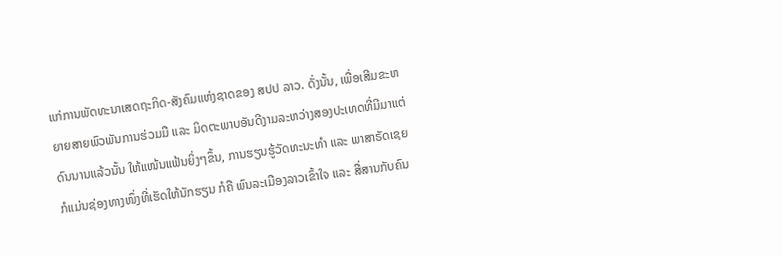ແກ່ການພັດທະນາເສດຖະກິດ-ສັງຄົມແຫ່ງຊາດຂອງ ສປປ ລາວ. ດັ່ງນັ້ນ, ເພື່ອເສີມຂະຫຍາຍສາຍພົວພັນການຮ່ວມມື ແລະ ມິດຕະພາບອັນດີງາມລະຫວ່າງສອງປະເທດທີ່ມີມາແຕ່ດົນນານແລ້ວນັ້ນ ໃຫ້ແໜ້ນແຟ້ນຍິ່ງໆຂຶ້ນ, ການຮຽນຮູ້ວັດທະນະທຳ ແລະ ພາສາຣັດເຊຍກໍແມ່ນຊ່ອງທາງໜຶ່ງທີ່ເຮັດໃຫ້ນັກຮຽນ ກໍຄື ພົນລະເມືອງລາວເຂົ້າໃຈ ແລະ ສື່ສານກັບຄົນ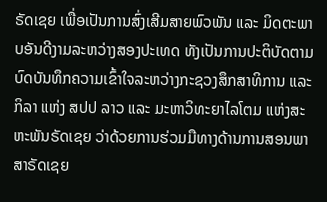ຣັດເຊຍ ເພື່ອເປັນການສົ່ງເສີມສາຍພົວພັນ ແລະ ມິດຕະພາບອັນດີງາມລະຫວ່າງສອງປະເທດ ທັງເປັນການປະຕິບັດຕາມບົດບັນທຶກຄວາມເຂົ້າໃຈລະຫວ່າງກະຊວງສຶກສາທິການ ແລະ ກິລາ ແຫ່ງ ສປປ ລາວ ແລະ ມະຫາວິທະຍາໄລໂຕມ ແຫ່ງສະຫະພັນຣັດເຊຍ ວ່າດ້ວຍການຮ່ວມມືທາງດ້ານການສອນພາສາຣັດເຊຍ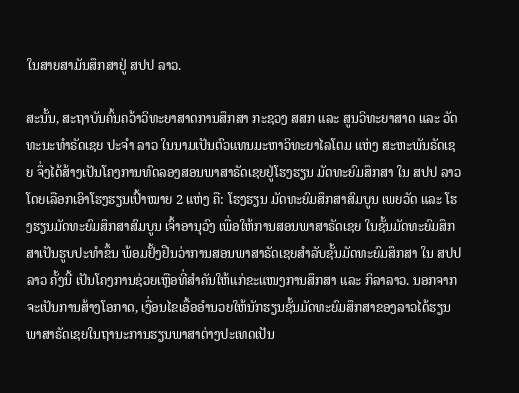ໃນສາຍສາມັນສຶກສາຢູ່ ສປປ ລາວ.

ສະນັ້ນ, ສະຖາບັນຄົ້ນຄວ້າວິທະຍາສາດການສຶກສາ ກະຊວງ ສສກ ແລະ ສູນວິທະຍາສາດ ແລະ ວັດທະນະທຳຣັດເຊຍ ປະຈຳ ລາວ ໃນນາມເປັນຕົວແທນມະຫາວິທະຍາໄລໂຕມ ແຫ່ງ ສະຫະພັນຣັດເຊຍ ຈຶ່ງໄດ້ສ້າງເປັນໂຄງການທົດລອງສອນພາສາຣັດເຊຍຢູ່ໂຮງຮຽນ ມັດທະຍົມສຶກສາ ໃນ ສປປ ລາວ ໂດຍເລືອກເອົາໂຮງຮຽນເປົ້າໝາຍ 2 ແຫ່ງ ຄື: ໂຮງຮຽນ ມັດທະຍົມສຶກສາສົມບູນ ເພຍວັດ ແລະ ໂຮງຮຽນມັດທະຍົມສຶກສາສົມບູນ ເຈົ້າອານຸວົງ ເພື່ອໃຫ້ການສອນພາສາຣັດເຊຍ ໃນຊັ້ນມັດທະຍົມສຶກສາເປັນຮູບປະທໍາຂຶ້ນ ພ້ອມຢັ້ງຢືນວ່າການສອນພາສາຣັດເຊຍສໍາລັບຊັ້ນມັດທະຍົມສຶກສາ ໃນ ສປປ ລາວ ຄັ້ງນີ້ ເປັນໂຄງການຊ່ວຍເຫຼືອທີ່ສຳຄັນໃຫ້ແກ່ຂະແໜງການສຶກສາ ແລະ ກິລາລາວ. ນອກຈາກຈະເປັນການສ້າງໂອກາດ, ເງື່ອນໄຂເອື້ອອຳນວຍໃຫ້ນັກຮຽນຊັ້ນມັດທະຍົມສຶກສາຂອງລາວໄດ້ຮຽນພາສາຣັດເຊຍໃນຖານະການຮຽນພາສາຕ່າງປະເທດເປັນ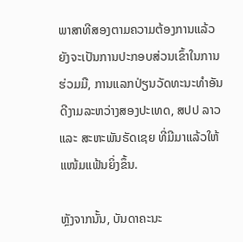ພາສາທີສອງຕາມຄວາມຕ້ອງການແລ້ວ ຍັງຈະເປັນການປະກອບສ່ວນເຂົ້າໃນການຮ່ວມມື, ການແລກປ່ຽນວັດທະນະທຳອັນດີງາມລະຫວ່າງສອງປະເທດ, ສປປ ລາວ ແລະ ສະຫະພັນຣັດເຊຍ ທີ່ມີມາແລ້ວໃຫ້ແໜ້ມແຟ້ນຍິ່ງຂຶ້ນ.

ຫຼັງຈາກນັ້ນ, ບັນດາຄະນະ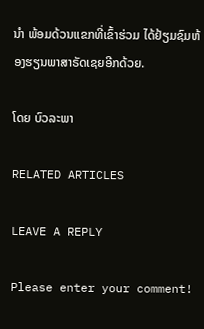ນຳ ພ້ອມດ້ວນແຂກທີ່ເຂົ້າຮ່ວມ ໄດ້ຢ້ຽມຊົມຫ້ອງຮຽນພາສາຣັດເຊຍອີກດ້ວຍ.

ໂດຍ ບົວລະພາ

RELATED ARTICLES

LEAVE A REPLY

Please enter your comment!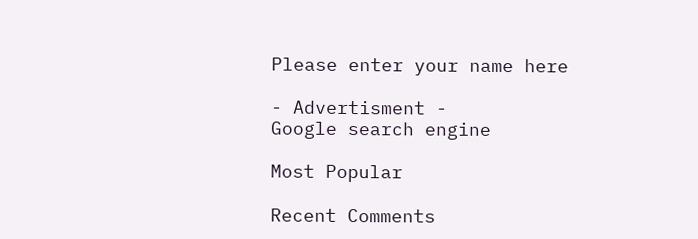Please enter your name here

- Advertisment -
Google search engine

Most Popular

Recent Comments